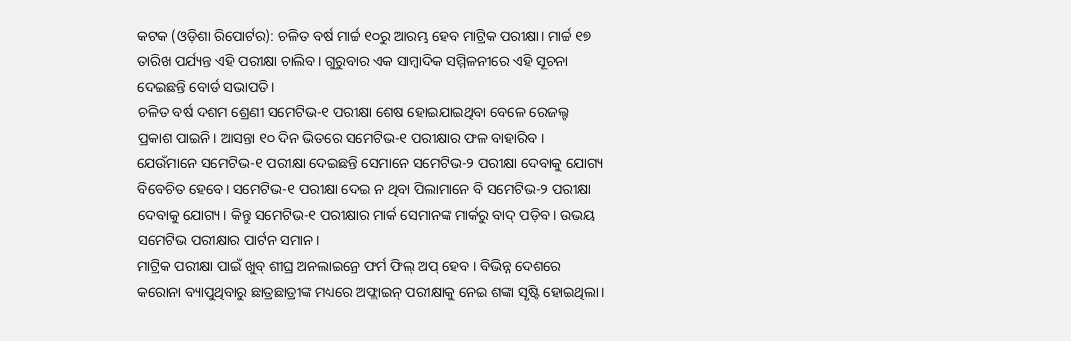କଟକ (ଓଡ଼ିଶା ରିପୋର୍ଟର): ଚଳିତ ବର୍ଷ ମାର୍ଚ୍ଚ ୧୦ରୁ ଆରମ୍ଭ ହେବ ମାଟ୍ରିକ ପରୀକ୍ଷା। ମାର୍ଚ୍ଚ ୧୭ ତାରିଖ ପର୍ଯ୍ୟନ୍ତ ଏହି ପରୀକ୍ଷା ଚାଲିବ। ଗୁରୁବାର ଏକ ସାମ୍ବାଦିକ ସମ୍ମିଳନୀରେ ଏହି ସୂଚନା ଦେଇଛନ୍ତି ବୋର୍ଡ ସଭାପତି।
ଚଳିତ ବର୍ଷ ଦଶମ ଶ୍ରେଣୀ ସମେଟିଭ-୧ ପରୀକ୍ଷା ଶେଷ ହୋଇଯାଇଥିବା ବେଳେ ରେଜଲ୍ଟ ପ୍ରକାଶ ପାଇନି। ଆସନ୍ତା ୧୦ ଦିନ ଭିତରେ ସମେଟିଭ-୧ ପରୀକ୍ଷାର ଫଳ ବାହାରିବ । ଯେଉଁମାନେ ସମେଟିଭ-୧ ପରୀକ୍ଷା ଦେଇଛନ୍ତି ସେମାନେ ସମେଟିଭ-୨ ପରୀକ୍ଷା ଦେବାକୁ ଯୋଗ୍ୟ ବିବେଚିତ ହେବେ। ସମେଟିଭ-୧ ପରୀକ୍ଷା ଦେଇ ନ ଥିବା ପିଲାମାନେ ବି ସମେଟିଭ-୨ ପରୀକ୍ଷା ଦେବାକୁ ଯୋଗ୍ୟ। କିନ୍ତୁ ସମେଟିଭ-୧ ପରୀକ୍ଷାର ମାର୍କ ସେମାନଙ୍କ ମାର୍କରୁ ବାଦ୍ ପଡ଼ିବ। ଉଭୟ ସମେଟିଭ ପରୀକ୍ଷାର ପାର୍ଟନ ସମାନ।
ମାଟ୍ରିକ ପରୀକ୍ଷା ପାଇଁ ଖୁବ୍ ଶୀଘ୍ର ଅନଲାଇନ୍ରେ ଫର୍ମ ଫିଲ୍ ଅପ୍ ହେବ । ବିଭିନ୍ନ ଦେଶରେ କରୋନା ବ୍ୟାପୁଥିବାରୁ ଛାତ୍ରଛାତ୍ରୀଙ୍କ ମଧ୍ୟରେ ଅଫ୍ଲାଇନ୍ ପରୀକ୍ଷାକୁ ନେଇ ଶଙ୍କା ସୃଷ୍ଟି ହୋଇଥିଲା।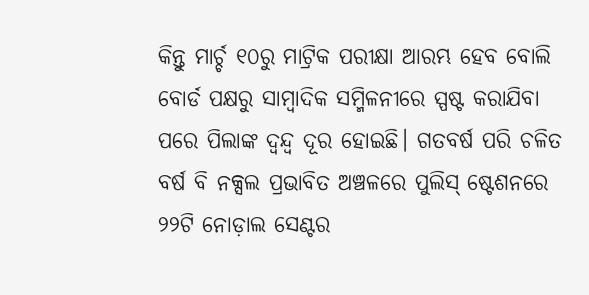କିନ୍ତୁ ମାର୍ଚ୍ଚ ୧୦ରୁ ମାଟ୍ରିକ ପରୀକ୍ଷା ଆରମ୍ଭ ହେବ ବୋଲି ବୋର୍ଡ ପକ୍ଷରୁ ସାମ୍ବାଦିକ ସମ୍ମିଳନୀରେ ସ୍ପଷ୍ଟ କରାଯିବା ପରେ ପିଲାଙ୍କ ଦ୍ୱନ୍ଦ୍ୱ ଦୂର ହୋଇଛି। ଗତବର୍ଷ ପରି ଚଳିତ ବର୍ଷ ବି ନକ୍ସଲ ପ୍ରଭାବିତ ଅଞ୍ଚଳରେ ପୁଲିସ୍ ଷ୍ଟେଶନରେ ୨୨ଟି ନୋଡ଼ାଲ ସେଣ୍ଟର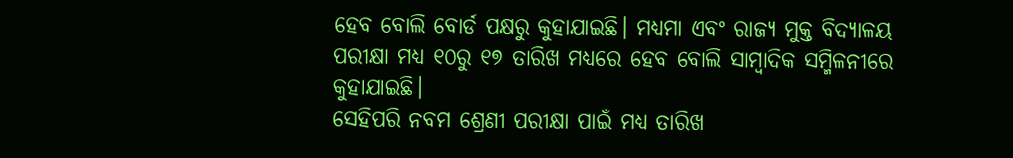ହେବ ବୋଲି ବୋର୍ଡ ପକ୍ଷରୁ କୁହାଯାଇଛି। ମଧ୍ୟମା ଏବଂ ରାଜ୍ୟ ମୁକ୍ତ ବିଦ୍ୟାଳୟ ପରୀକ୍ଷା ମଧ୍ୟ ୧୦ରୁ ୧୭ ତାରିଖ ମଧ୍ୟରେ ହେବ ବୋଲି ସାମ୍ବାଦିକ ସମ୍ମିଳନୀରେ କୁହାଯାଇଛି।
ସେହିପରି ନବମ ଶ୍ରେଣୀ ପରୀକ୍ଷା ପାଇଁ ମଧ୍ୟ ତାରିଖ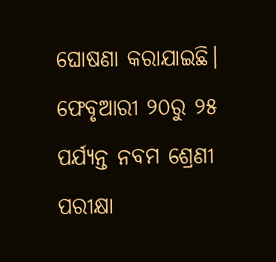ଘୋଷଣା କରାଯାଇଛି। ଫେବୃଆରୀ ୨୦ରୁ ୨୫ ପର୍ଯ୍ୟନ୍ତ ନବମ ଶ୍ରେଣୀ ପରୀକ୍ଷା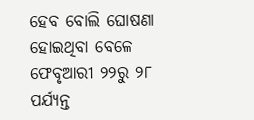ହେବ ବୋଲି ଘୋଷଣା ହୋଇଥିବା ବେଳେ ଫେବୃଆରୀ ୨୨ରୁ ୨୮ ପର୍ଯ୍ୟନ୍ତ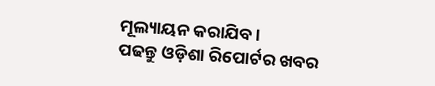ମୂଲ୍ୟାୟନ କରାଯିବ ।
ପଢନ୍ତୁ ଓଡ଼ିଶା ରିପୋର୍ଟର ଖବର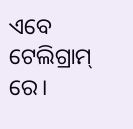ଏବେ ଟେଲିଗ୍ରାମ୍ ରେ।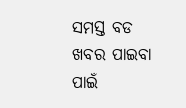ସମସ୍ତ ବଡ ଖବର ପାଇବା ପାଇଁ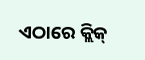ଏଠାରେ କ୍ଲିକ୍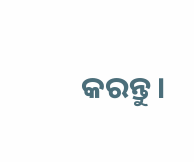କରନ୍ତୁ।